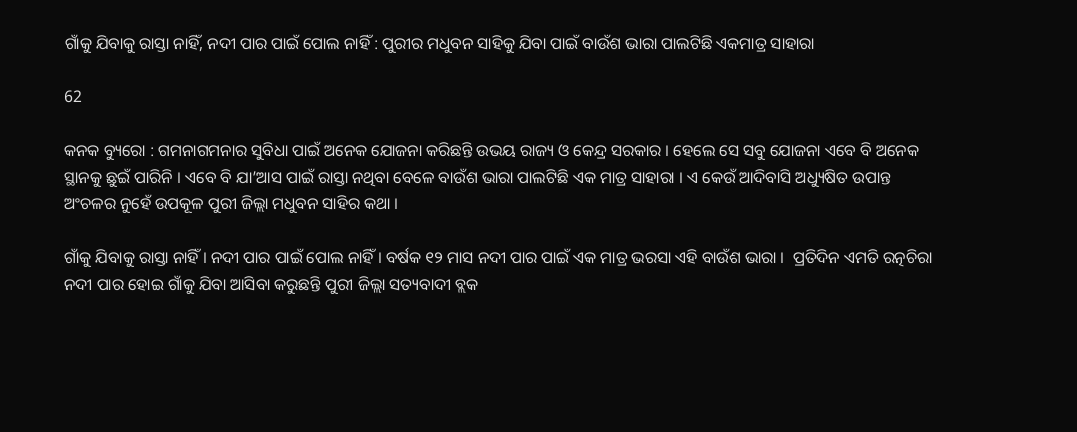ଗାଁକୁ ଯିବାକୁ ରାସ୍ତା ନାହିଁ, ନଦୀ ପାର ପାଇଁ ପୋଲ ନାହିଁ : ପୁରୀର ମଧୁବନ ସାହିକୁ ଯିବା ପାଇଁ ବାଉଁଶ ଭାରା ପାଲଟିଛି ଏକମାତ୍ର ସାହାରା

62

କନକ ବ୍ୟୁରୋ : ଗମନାଗମନାର ସୁବିଧା ପାଇଁ ଅନେକ ଯୋଜନା କରିଛନ୍ତି ଉଭୟ ରାଜ୍ୟ ଓ କେନ୍ଦ୍ର ସରକାର । ହେଲେ ସେ ସବୁ ଯୋଜନା ଏବେ ବି ଅନେକ ସ୍ଥାନକୁ ଛୁଇଁ ପାରିନି । ଏବେ ବି ଯା’ଆସ ପାଇଁ ରାସ୍ତା ନଥିବା ବେଳେ ବାଉଁଶ ଭାରା ପାଲଟିଛି ଏକ ମାତ୍ର ସାହାରା । ଏ କେଉଁ ଆଦିବାସି ଅଧ୍ୟୁଷିତ ଉପାନ୍ତ ଅଂଚଳର ନୁହେଁ ଉପକୂଳ ପୁରୀ ଜିଲ୍ଲା ମଧୁବନ ସାହିର କଥା ।

ଗାଁକୁ ଯିବାକୁ ରାସ୍ତା ନାହିଁ । ନଦୀ ପାର ପାଇଁ ପୋଲ ନାହିଁ । ବର୍ଷକ ୧୨ ମାସ ନଦୀ ପାର ପାଇଁ ଏକ ମାତ୍ର ଭରସା ଏହି ବାଉଁଶ ଭାରା ।  ପ୍ରତିଦିନ ଏମତି ରତ୍ନଚିରା ନଦୀ ପାର ହୋଇ ଗାଁକୁ ଯିବା ଆସିବା କରୁଛନ୍ତି ପୁରୀ ଜିଲ୍ଲା ସତ୍ୟବାଦୀ ବ୍ଲକ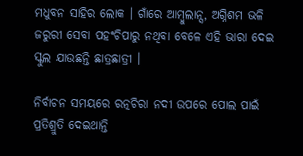ମଧୁବନ ସାହିର ଲୋକ । ଗାଁରେ ଆମ୍ବୁଲାନ୍ସ, ଅଗ୍ନିଶମ ଭଳି ଜରୁରୀ ସେବା ପହଂଚିପାରୁ ନଥିବା ବେଳେ ଏହି ଭାରା ଦେଇ ସ୍କୁଲ ଯାଉଛନ୍ତି ଛାତ୍ରଛାତ୍ରୀ ।

ନିର୍ବାଚନ ସମୟରେ ରତ୍ନଚିରା ନଦୀ ଉପରେ ପୋଲ ପାଇଁ ପ୍ରତିଶ୍ରୁତି ଦେଇଥାନ୍ତି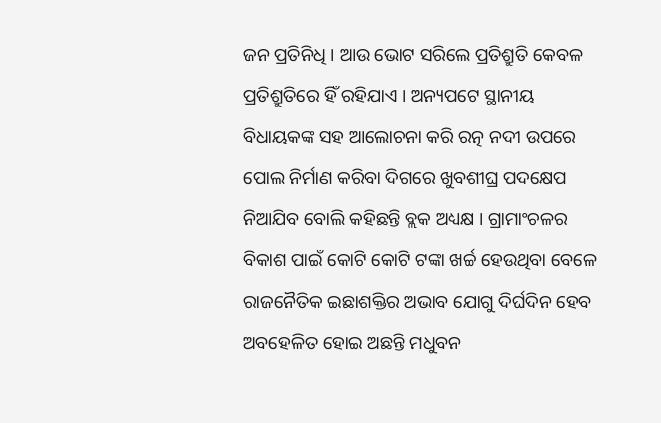ଜନ ପ୍ରତିନିଧି । ଆଉ ଭୋଟ ସରିଲେ ପ୍ରତିଶ୍ରୁତି କେବଳ ପ୍ରତିଶ୍ରୁତିରେ ହିଁ ରହିଯାଏ । ଅନ୍ୟପଟେ ସ୍ଥାନୀୟ ବିଧାୟକଙ୍କ ସହ ଆଲୋଚନା କରି ରତ୍ନ ନଦୀ ଉପରେ ପୋଲ ନିର୍ମାଣ କରିବା ଦିଗରେ ଖୁବଶୀଘ୍ର ପଦକ୍ଷେପ ନିଆଯିବ ବୋଲି କହିଛନ୍ତି ବ୍ଲକ ଅଧ୍ୟକ୍ଷ । ଗ୍ରାମାଂଚଳର ବିକାଶ ପାଇଁ କୋଟି କୋଟି ଟଙ୍କା ଖର୍ଚ୍ଚ ହେଉଥିବା ବେଳେ ରାଜନୈତିକ ଇଛାଶକ୍ତିର ଅଭାବ ଯୋଗୁ ଦିର୍ଘଦିନ ହେବ ଅବହେଳିତ ହୋଇ ଅଛନ୍ତି ମଧୁବନ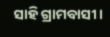ସାହି ଗ୍ରାମବାସୀ ।